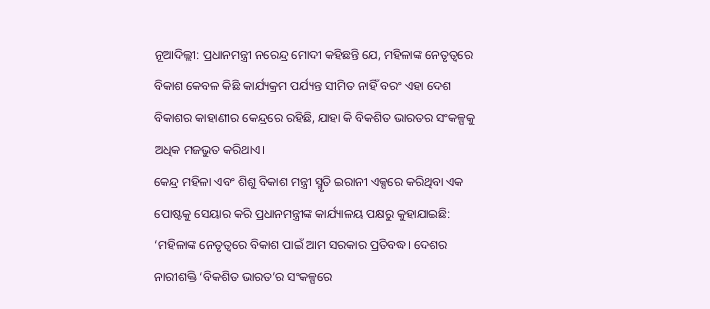ନୂଆଦିଲ୍ଲୀ: ପ୍ରଧାନମନ୍ତ୍ରୀ ନରେନ୍ଦ୍ର ମୋଦୀ କହିଛନ୍ତି ଯେ, ମହିଳାଙ୍କ ନେତୃତ୍ୱରେ ବିକାଶ କେବଳ କିଛି କାର୍ଯ୍ୟକ୍ରମ ପର୍ଯ୍ୟନ୍ତ ସୀମିତ ନାହିଁ ବରଂ ଏହା ଦେଶ ବିକାଶର କାହାଣୀର କେନ୍ଦ୍ରରେ ରହିଛି, ଯାହା କି ବିକଶିତ ଭାରତର ସଂକଳ୍ପକୁ ଅଧିକ ମଜଭୁତ କରିଥାଏ।
କେନ୍ଦ୍ର ମହିଳା ଏବଂ ଶିଶୁ ବିକାଶ ମନ୍ତ୍ରୀ ସ୍ମୃତି ଇରାନୀ ଏକ୍ସରେ କରିଥିବା ଏକ ପୋଷ୍ଟକୁ ସେୟାର କରି ପ୍ରଧାନମନ୍ତ୍ରୀଙ୍କ କାର୍ଯ୍ୟାଳୟ ପକ୍ଷରୁ କୁହାଯାଇଛି:
‘ମହିଳାଙ୍କ ନେତୃତ୍ୱରେ ବିକାଶ ପାଇଁ ଆମ ସରକାର ପ୍ରତିବଦ୍ଧ। ଦେଶର ନାରୀଶକ୍ତି ‘ବିକଶିତ ଭାରତ’ର ସଂକଳ୍ପରେ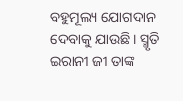ବହୁମୂଲ୍ୟ ଯୋଗଦାନ ଦେବାକୁ ଯାଉଛି। ସ୍ମୃତି ଇରାନୀ ଜୀ ତାଙ୍କ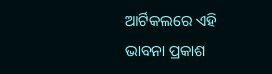ଆର୍ଟିକଲରେ ଏହି ଭାବନା ପ୍ରକାଶ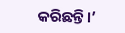କରିଛନ୍ତି।’